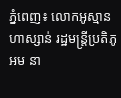ភ្នំពេញ៖ លោកអូស្មាន ហាស្សាន់ រដ្ឋមន្ដ្រីប្រតិភូអម នា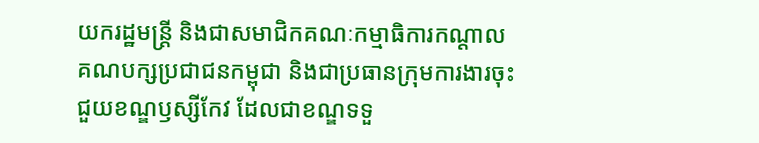យករដ្ឋមន្ដ្រី និងជាសមាជិកគណៈកម្មាធិការកណ្តាល គណបក្សប្រជាជនកម្ពុជា និងជាប្រធានក្រុមការងារចុះជួយខណ្ឌឫស្សីកែវ ដែលជាខណ្ឌទទួ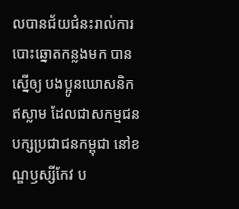លបានជ័យជំនះរាល់ការបោះឆ្នោតកន្លងមក បានស្នើឲ្យ បងប្អូនឃោសនិក ឥស្លាម ដែលជាសកម្មជនបក្សប្រជាជនកម្ពុជា នៅខណ្ឌឫស្សីកែវ ប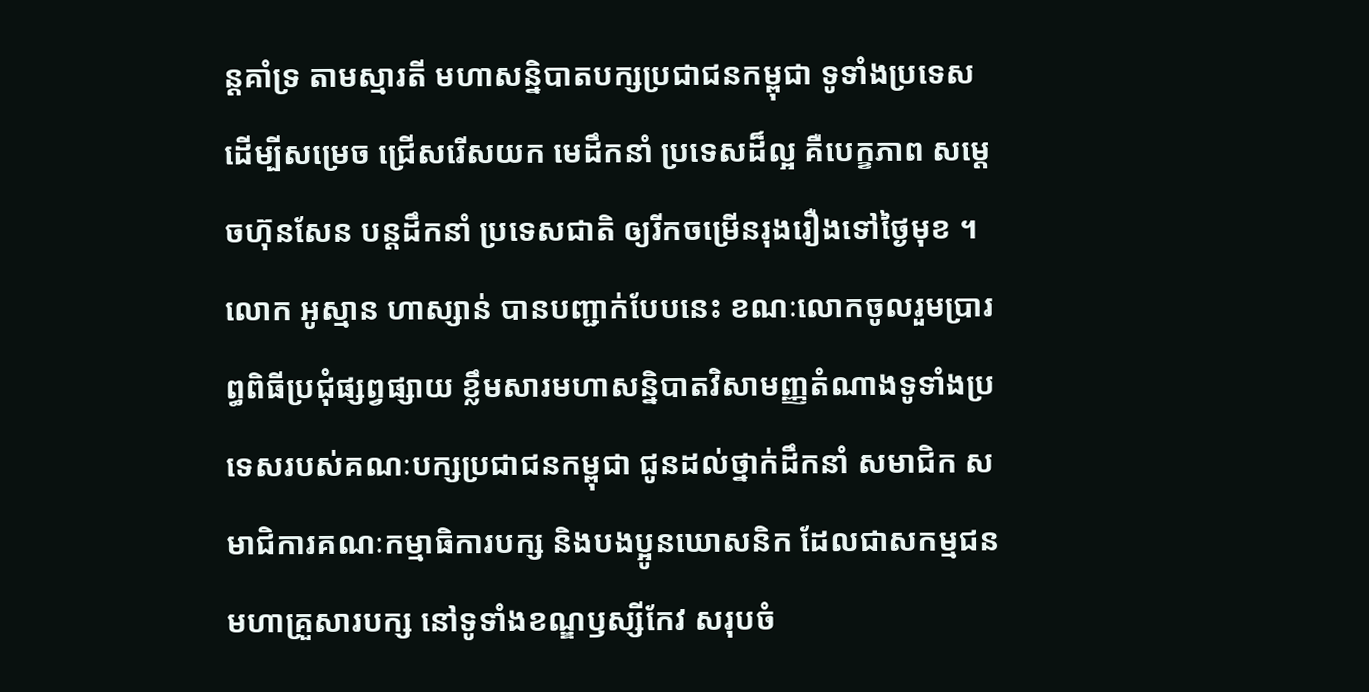ន្ដគាំទ្រ តាមស្មារតី មហាសន្និបាតបក្សប្រជាជនកម្ពុជា ទូទាំងប្រទេស ដើម្បីសម្រេច ជ្រើសរើសយក មេដឹកនាំ ប្រទេសដ៏ល្អ គឺបេក្ខភាព សម្ដេចហ៊ុនសែន បន្ដដឹកនាំ ប្រទេសជាតិ ឲ្យរីកចម្រើនរុងរឿងទៅថ្ងៃមុខ ។ លោក អូស្មាន ហាស្សាន់ បានបញ្ជាក់បែបនេះ ខណៈលោកចូលរួមប្រារព្ធពិធីប្រជុំផ្សព្វផ្សាយ ខ្លឹមសារមហាសន្និបាតវិសាមញ្ញតំណាងទូទាំងប្រទេសរបស់គណៈបក្សប្រជាជនកម្ពុជា ជូនដល់ថ្នាក់ដឹកនាំ សមាជិក សមាជិការគណៈកម្មាធិការបក្ស និងបងប្អូនឃោសនិក ដែលជាសកម្មជន មហាគ្រួសារបក្ស នៅទូទាំងខណ្ឌឫស្សីកែវ សរុបចំ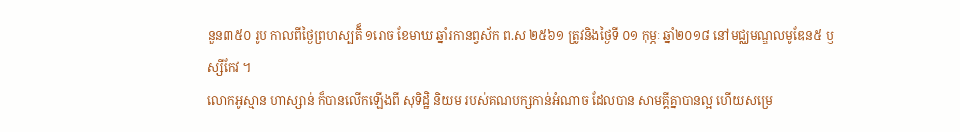នួន៣៥០ រូប កាលពីថ្ងៃព្រហស្បតិ៏ ១រោច ខែមាឃ ឆ្នាំរកានព្វស័ក ព.ស ២៥៦១ ត្រូវនិងថ្ងៃទី ០១ កុម្ភៈ ឆ្នាំ២០១៨ នៅមជ្ឈមណ្ឌលមូឌែន៥ ឫស្សីកែវ ។
លោកអូស្មាន ហាស្សាន់ ក៏បានលើកឡើងពី សុទិដ្ឋិ និយម របស់គណបក្សកាន់អំណាច ដែលបាន សាមគ្គីគ្នាបានល្អ ហើយសម្រេ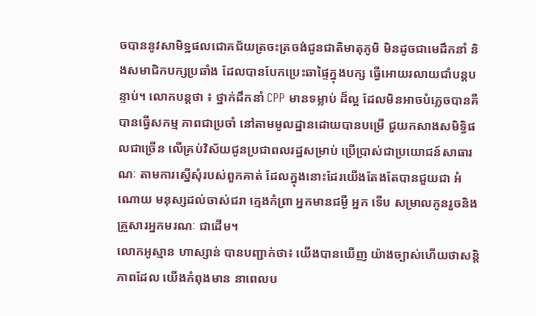ចបាននូវសាមិទ្ឋផលជោគជ័យត្រចះត្រចង់ជូនជាតិមាតុភូមិ មិនដូចជាមេដឹកនាំ និងសមាជិកបក្សប្រឆាំង ដែលបានបែកប្រេះឆាផ្ទៃក្នុងបក្ស ធ្វើអោយរលាយជាំបន្តបន្ទាប់។ លោកបន្តថា ៖ ថ្នាក់ដឹកនាំ CPP មានទម្លាប់ ដ៏ល្អ ដែលមិនអាចបំភ្លេចបានគឺ បានធ្វើសកម្ម ភាពជាប្រចាំ នៅតាមមូលដ្ឋានដោយបានបម្រើ ជួយកសាងសមិទ្ធិផលជាច្រើន លើគ្រប់វិស័យជូនប្រជាពលរដ្ឋសម្រាប់ ប្រើប្រាស់ជាប្រយោជន៍សាធារណៈ តាមការស្នើសុំរបស់ពួកគាត់ ដែលក្នុងនោះដែរយើងតែងតែបានជួយជា អំណោយ មនុស្សដល់ចាស់ជរា ក្មេងកំព្រា អ្នកមានជម្ងឺ អ្នក ទើប សម្រាលកូនរួចនិងគ្រួសារអ្នកមរណៈ ជាដើម។
លោកអូស្មាន ហាស្សាន់ បានបញ្ជាក់ថា៖ យើងបានឃើញ យ៉ាងច្បាស់ហើយថាសន្តិភាពដែល យើងកំពុងមាន នាពេលប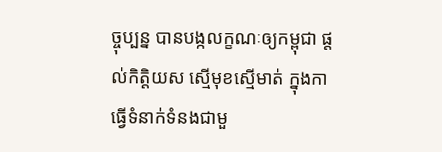ច្ចុប្បន្ន បានបង្កលក្ខណៈឲ្យកម្ពុជា ផ្តល់កិត្តិយស ស្មើមុខស្មើមាត់ ក្នុងកាធ្វើទំនាក់ទំនងជាមួ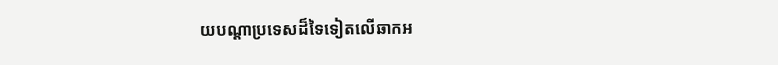យបណ្តាប្រទេសដ៏ទៃទៀតលើឆាកអ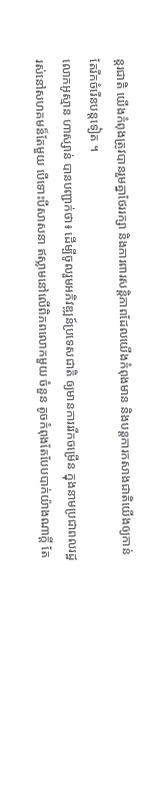ន្តរជាតិ យើងកំពុងត្រូវបានរួមគ្នាថែររក្សា និងការពារសន្តិភាពដែលយើងកំពុងមាន និងបន្ដការកសាងជាតិយើងឲ្យកាន់តែរីកចំរើនបន្តទៀត ។
លោកអូស្មាន ហាស្សាន់ បានបញ្ជាក់ថា៖ ដើម្បីចូលរួមអភិវឌ្ឍន៍ប្រទេសជាតិ ឲ្យមានការររីកចម្រើន ក្នុងនាមប្រជាពលរដ្ឋរស់នៅសហគមន៏តែមួយ បើទោះបីសាសនា ឥស្លាមនៅលើពិភពលោកមួយ ចំនួន តូចកំពុងតែបែបបាក់យ៉ាងណាក្ដី តែ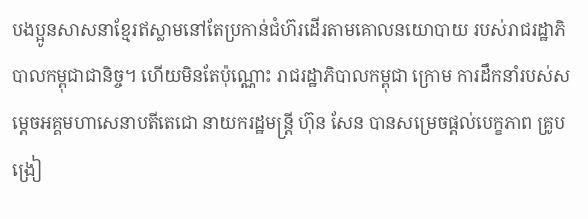បងប្អូនសាសនាខ្មែរឥស្លាមនៅតែប្រកាន់ជំហ៊រដើរតាមគោលនយោបាយ របស់រាជរដ្ឋាភិបាលកម្ពុជាជានិច្ច។ ហើយមិនតែប៉ុណ្ណោះ រាជរដ្ឋាភិបាលកម្ពុជា ក្រោម ការដឹកនាំរបស់សម្ដេចអគ្គមហាសេនាបតីតេជោ នាយករដ្ឋមន្ដ្រី ហ៊ុន សែន បានសម្រេចផ្ដល់បេក្ខភាព គ្រូបង្រៀ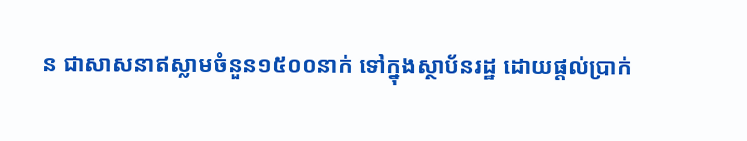ន ជាសាសនាឥស្លាមចំនួន១៥០០នាក់ ទៅក្នុងស្ថាប័នរដ្ឋ ដោយផ្ដល់ប្រាក់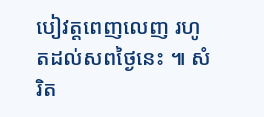បៀវត្ដពេញលេញ រហូតដល់សពថ្ងៃនេះ ៕ សំរិត